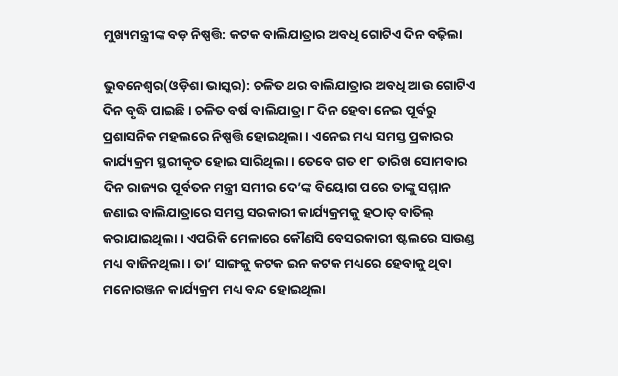ମୁଖ୍ୟମନ୍ତ୍ରୀଙ୍କ ବଡ଼ ନିଷ୍ପତ୍ତି: କଟକ ବାଲିଯାତ୍ରାର ଅବଧି ଗୋଟିଏ ଦିନ ବଢ଼ିଲା

ଭୁବନେଶ୍ୱର(ଓଡ଼ିଶା ଭାସ୍କର): ଚଳିତ ଥର ବାଲିଯାତ୍ରାର ଅବଧି ଆଉ ଗୋଟିଏ ଦିନ ବୃଦ୍ଧି ପାଇଛି । ଚଳିତ ବର୍ଷ ବାଲିଯାତ୍ରା ୮ ଦିନ ହେବା ନେଇ ପୂର୍ବରୁ ପ୍ରଶାସନିକ ମହଲରେ ନିଷ୍ପତ୍ତି ହୋଇଥିଲା । ଏନେଇ ମଧ୍ୟ ସମସ୍ତ ପ୍ରକାରର କାର୍ଯ୍ୟକ୍ରମ ସ୍ଥରୀକୃତ ହୋଇ ସାରିଥିଲା । ତେବେ ଗତ ୧୮ ତାରିଖ ସୋମବାର ଦିନ ରାଜ୍ୟର ପୂର୍ବତନ ମନ୍ତ୍ରୀ ସମୀର ଦେ’ଙ୍କ ବିୟୋଗ ପରେ ତାଙ୍କୁ ସମ୍ମାନ ଜଣାଇ ବାଲିଯାତ୍ରାରେ ସମସ୍ତ ସରକାରୀ କାର୍ଯ୍ୟକ୍ରମକୁ ହଠାତ୍ ବାତିଲ୍ କରାଯାଇଥିଲା । ଏପରିକି ମେଳାରେ କୌଣସି ବେସରକାରୀ ଷ୍ଟଲରେ ସାଉଣ୍ଡ ମଧ୍ୟ ବାଜିନଥିଲା । ତା’ ସାଙ୍ଗକୁ କଟକ ଇନ କଟକ ମଧ୍ୟରେ ହେବାକୁ ଥିବା ମନୋରଞ୍ଜନ କାର୍ଯ୍ୟକ୍ରମ ମଧ୍ୟ ବନ୍ଦ ହୋଇଥିଲା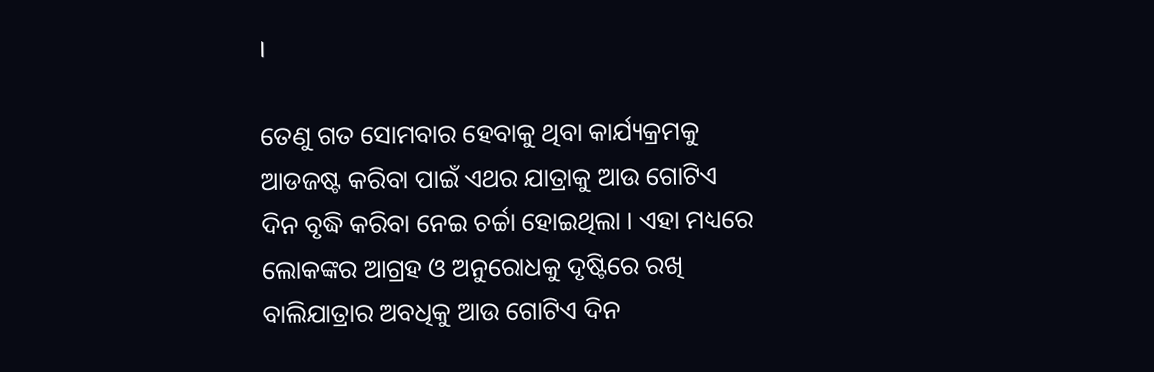।

ତେଣୁ ଗତ ସୋମବାର ହେବାକୁ ଥିବା କାର୍ଯ୍ୟକ୍ରମକୁ ଆଡଜଷ୍ଟ କରିବା ପାଇଁ ଏଥର ଯାତ୍ରାକୁ ଆଉ ଗୋଟିଏ ଦିନ ବୃଦ୍ଧି କରିବା ନେଇ ଚର୍ଚ୍ଚା ହୋଇଥିଲା । ଏହା ମଧ୍ୟରେ ଲୋକଙ୍କର ଆଗ୍ରହ ଓ ଅନୁରୋଧକୁ ଦୃଷ୍ଟିରେ ରଖି ବାଲିଯାତ୍ରାର ଅବଧିକୁ ଆଉ ଗୋଟିଏ ଦିନ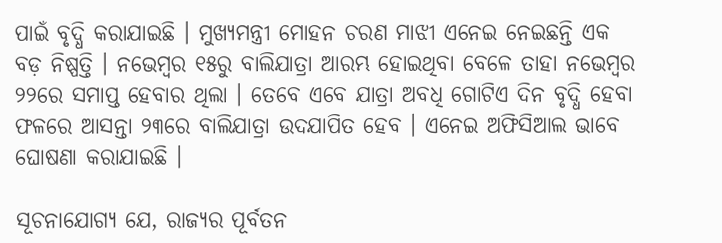ପାଇଁ ବୃଦ୍ଧି କରାଯାଇଛି । ମୁଖ୍ୟମନ୍ତ୍ରୀ ମୋହନ ଚରଣ ମାଝୀ ଏନେଇ ନେଇଛନ୍ତି ଏକ ବଡ଼ ନିଷ୍ପତ୍ତି । ନଭେମ୍ବର ୧୫ରୁ ବାଲିଯାତ୍ରା ଆରମ୍ଭ ହୋଇଥିବା ବେଳେ ତାହା ନଭେମ୍ବର ୨୨ରେ ସମାପ୍ତ ହେବାର ଥିଲା । ତେବେ ଏବେ ଯାତ୍ରା ଅବଧି ଗୋଟିଏ ଦିନ ବୃଦ୍ଧି ହେବା ଫଳରେ ଆସନ୍ତା ୨୩ରେ ବାଲିଯାତ୍ରା ଉଦଯାପିତ ହେବ । ଏନେଇ ଅଫିସିଆଲ ଭାବେ ଘୋଷଣା କରାଯାଇଛି ।

ସୂଚନାଯୋଗ୍ୟ ଯେ, ରାଜ୍ୟର ପୂର୍ବତନ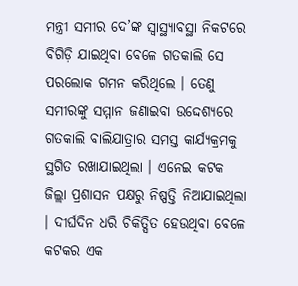ମନ୍ତ୍ରୀ ସମୀର ଦେ’ଙ୍କ ସ୍ୱାସ୍ଥ୍ୟାବସ୍ଥା ନିକଟରେ ବିଗିଡ଼ି ଯାଇଥିବା ବେଳେ ଗତକାଲି ସେ ପରଲୋକ ଗମନ କରିଥିଲେ । ତେଣୁ ସମୀରଙ୍କୁ ସମ୍ମାନ ଜଣାଇବା ଉଦ୍ଦେଶ୍ୟରେ ଗତକାଲି ବାଲିଯାତ୍ରାର ସମସ୍ତ କାର୍ଯ୍ୟକ୍ରମକୁ ସ୍ଥଗିତ ରଖାଯାଇଥିଲା । ଏନେଇ କଟକ ଜିଲ୍ଲା ପ୍ରଶାସନ ପକ୍ଷରୁ ନିଷ୍ପତ୍ତି ନିଆଯାଇଥିଲା । ଦୀର୍ଘଦିନ ଧରି ଚିକିତ୍ସିତ ହେଉଥିବା ବେଳେ କଟକର ଏକ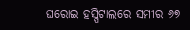ଘରୋଇ ହସ୍ପିଟାଲରେ ସମୀର ୬୭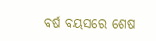ବର୍ଷ ବୟସରେ ଶେଷ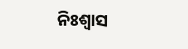ନିଃଶ୍ୱାସ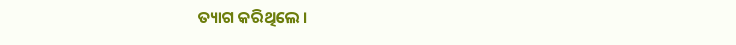ତ୍ୟାଗ କରିଥିଲେ ।